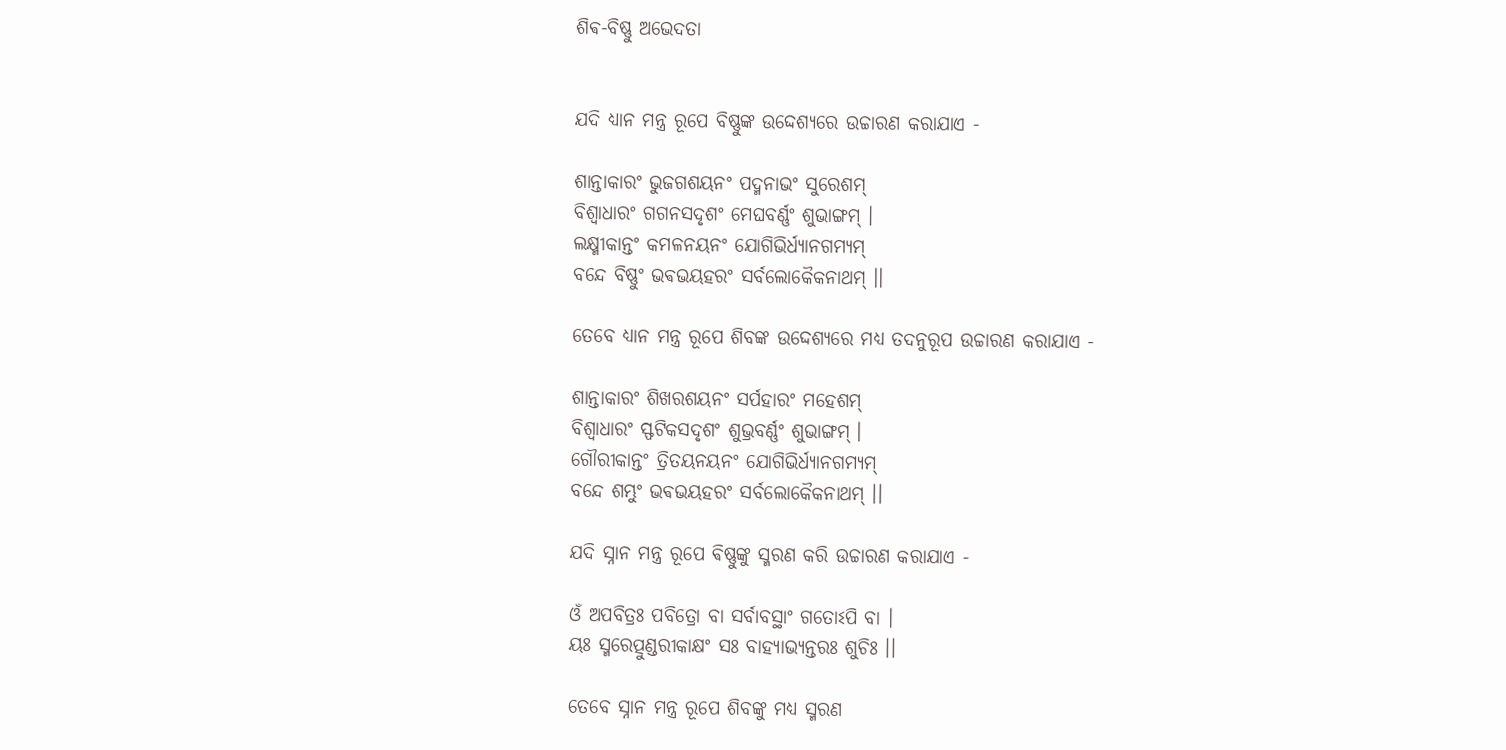ଶିଵ-ବିଷ୍ଣୁ ଅଭେଦତା


ଯଦି ଧ୍ୟାନ ମନ୍ତ୍ର ରୂପେ ବିଷ୍ଣୁଙ୍କ ଉଦ୍ଦେଶ୍ଯରେ ଉଚ୍ଚାରଣ କରାଯାଏ -

ଶାନ୍ତାକାରଂ ଭୁଜଗଶୟନଂ ପଦ୍ମନାଭଂ ସୁରେଶମ୍
ବିଶ୍ବାଧାରଂ ଗଗନସଦୃଶଂ ମେଘବର୍ଣ୍ଣଂ ଶୁଭାଙ୍ଗମ୍ ।
ଲକ୍ଷ୍ମୀକାନ୍ତଂ କମଳନୟନଂ ଯୋଗିଭିର୍ଧ୍ୟାନଗମ୍ୟମ୍
ବନ୍ଦେ ବିଷ୍ଣୁଂ ଭଵଭୟହରଂ ସର୍ବଲୋକୈକନାଥମ୍ ।।

ତେବେ ଧ୍ୟାନ ମନ୍ତ୍ର ରୂପେ ଶିବଙ୍କ ଉଦ୍ଦେଶ୍ଯରେ ମଧ୍ୟ ତଦନୁରୂପ ଉଚ୍ଚାରଣ କରାଯାଏ -

ଶାନ୍ତାକାରଂ ଶିଖରଶୟନଂ ସର୍ପହାରଂ ମହେଶମ୍
ବିଶ୍ବାଧାରଂ ସ୍ଫଟିକସଦୃଶଂ ଶୁଭ୍ରବର୍ଣ୍ଣଂ ଶୁଭାଙ୍ଗମ୍ ।
ଗୌରୀକାନ୍ତଂ ତ୍ରିତୟନୟନଂ ଯୋଗିଭିର୍ଧ୍ୟାନଗମ୍ୟମ୍
ବନ୍ଦେ ଶମ୍ଭୁଂ ଭଵଭୟହରଂ ସର୍ବଲୋକୈକନାଥମ୍ ।।

ଯଦି ସ୍ନାନ ମନ୍ତ୍ର ରୂପେ ଵିଷ୍ଣୁଙ୍କୁ ସ୍ମରଣ କରି ଉଚ୍ଚାରଣ କରାଯାଏ -

ଓଁ ଅପବିତ୍ରଃ ପବିତ୍ରୋ ବା ସର୍ବାବସ୍ଥାଂ ଗତୋଽପି ବା ।
ୟଃ ସ୍ମରେତ୍ପୁଣ୍ଡରୀକାକ୍ଷଂ ସଃ ବାହ୍ୟାଭ୍ୟନ୍ତରଃ ଶୁଚିଃ ।।

ତେବେ ସ୍ନାନ ମନ୍ତ୍ର ରୂପେ ଶିବଙ୍କୁ ମଧ୍ୟ ସ୍ମରଣ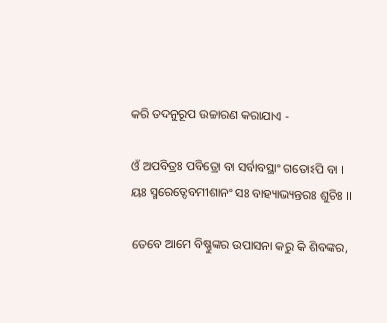କରି ତଦନୁରୂପ ଉଚ୍ଚାରଣ କରାଯାଏ -

ଓଁ ଅପବିତ୍ରଃ ପବିତ୍ରୋ ବା ସର୍ବାବସ୍ଥାଂ ଗତୋଽପି ବା ।
ୟଃ ସ୍ମରେତ୍ଦେବମୀଶାନଂ ସଃ ବାହ୍ୟାଭ୍ୟନ୍ତରଃ ଶୁଚିଃ ।।

ତେବେ ଆମେ ବିଷ୍ଣୁଙ୍କର ଉପାସନା କରୁ କି ଶିବଙ୍କର,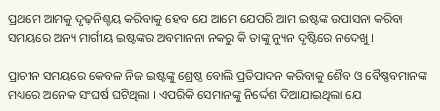ପ୍ରଥମେ ଆମକୁ ଦୃଢ଼ନିଶ୍ଚୟ କରିବାକୁ ହେବ ଯେ ଆମେ ଯେପରି ଆମ ଇଷ୍ଟଙ୍କ ଉପାସନା କରିବା ସମୟରେ ଅନ୍ୟ ମାର୍ଗୀୟ ଇଷ୍ଟଙ୍କର ଅବମାନନା ନକରୁ କି ତାଙ୍କୁ ନ୍ୟୁନ ଦୃଷ୍ଟିରେ ନଦେଖୁ ।

ପ୍ରାଚୀନ ସମୟରେ କେବଳ ନିଜ ଇଷ୍ଟଙ୍କୁ ଶ୍ରେଷ୍ଠ ବୋଲି ପ୍ରତିପାଦନ କରିବାକୁ ଶୈବ ଓ ବୈଷ୍ଣବମାନଙ୍କ ମଧ୍ୟରେ ଅନେକ ସଂଘର୍ଷ ଘଟିଥିଲା । ଏପରିକି ସେମାନଙ୍କୁ ନିର୍ଦ୍ଦେଶ ଦିଆଯାଇଥିଲା ଯେ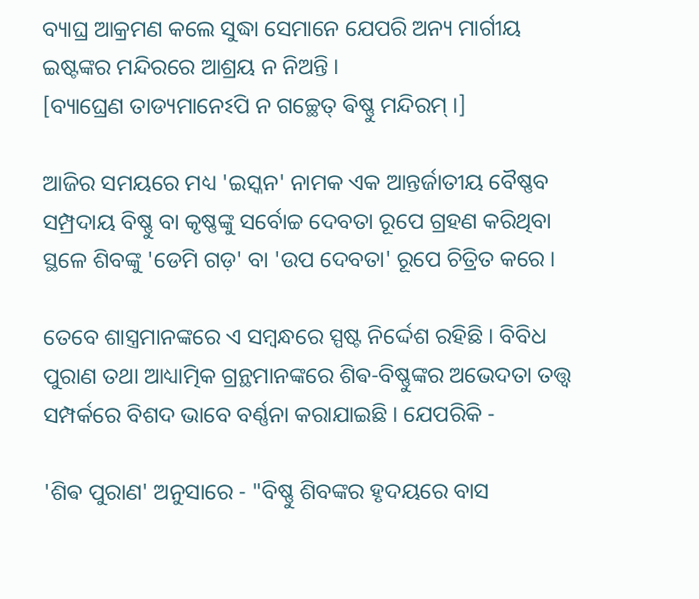ବ୍ୟାଘ୍ର ଆକ୍ରମଣ କଲେ ସୁଦ୍ଧା ସେମାନେ ଯେପରି ଅନ୍ୟ ମାର୍ଗୀୟ ଇଷ୍ଟଙ୍କର ମନ୍ଦିରରେ ଆଶ୍ରୟ ନ ନିଅନ୍ତି ।
[ବ୍ୟାଘ୍ରେଣ ତାଡ୍ୟମାନେଽପି ନ ଗଚ୍ଛେତ୍ ଵିଷ୍ଣୁ ମନ୍ଦିରମ୍ ।]

ଆଜିର ସମୟରେ ମଧ୍ୟ 'ଇସ୍କନ' ନାମକ ଏକ ଆନ୍ତର୍ଜାତୀୟ ବୈଷ୍ଣବ ସମ୍ପ୍ରଦାୟ ବିଷ୍ଣୁ ବା କୃଷ୍ଣଙ୍କୁ ସର୍ବୋଚ୍ଚ ଦେବତା ରୂପେ ଗ୍ରହଣ କରିଥିବା ସ୍ଥଳେ ଶିବଙ୍କୁ 'ଡେମି ଗଡ଼' ବା 'ଉପ ଦେବତା' ରୂପେ ଚିତ୍ରିତ କରେ ।

ତେବେ ଶାସ୍ତ୍ରମାନଙ୍କରେ ଏ ସମ୍ବନ୍ଧରେ ସ୍ପଷ୍ଟ ନିର୍ଦ୍ଦେଶ ରହିଛି । ବିବିଧ ପୁରାଣ ତଥା ଆଧ୍ୟାତ୍ମିକ ଗ୍ରନ୍ଥମାନଙ୍କରେ ଶିଵ-ବିଷ୍ଣୁଙ୍କର ଅଭେଦତା ତତ୍ତ୍ୱ ସମ୍ପର୍କରେ ବିଶଦ ଭାବେ ବର୍ଣ୍ଣନା କରାଯାଇଛି । ଯେପରିକି -

'ଶିଵ ପୁରାଣ' ଅନୁସାରେ - "ବିଷ୍ଣୁ ଶିବଙ୍କର ହୃଦୟରେ ବାସ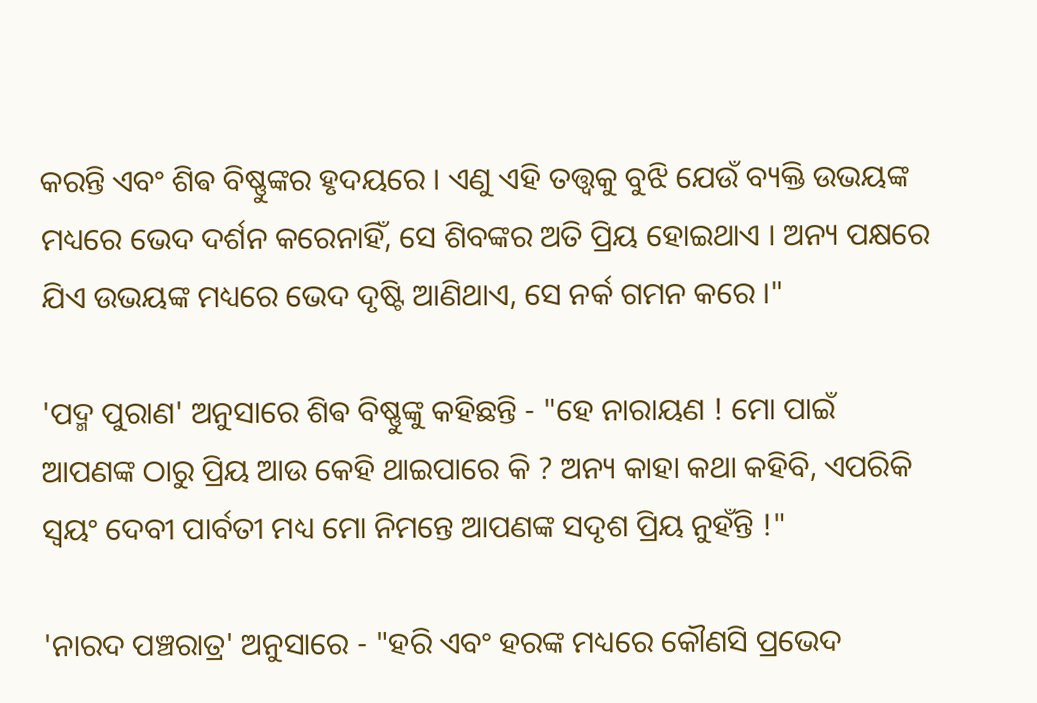କରନ୍ତି ଏବଂ ଶିଵ ବିଷ୍ଣୁଙ୍କର ହୃଦୟରେ । ଏଣୁ ଏହି ତତ୍ତ୍ୱକୁ ବୁଝି ଯେଉଁ ବ୍ୟକ୍ତି ଉଭୟଙ୍କ ମଧ୍ୟରେ ଭେଦ ଦର୍ଶନ କରେନାହିଁ, ସେ ଶିବଙ୍କର ଅତି ପ୍ରିୟ ହୋଇଥାଏ । ଅନ୍ୟ ପକ୍ଷରେ ଯିଏ ଉଭୟଙ୍କ ମଧ୍ୟରେ ଭେଦ ଦୃଷ୍ଟି ଆଣିଥାଏ, ସେ ନର୍କ ଗମନ କରେ ।"

'ପଦ୍ମ ପୁରାଣ' ଅନୁସାରେ ଶିଵ ବିଷ୍ଣୁଙ୍କୁ କହିଛନ୍ତି - "ହେ ନାରାୟଣ ! ମୋ ପାଇଁ ଆପଣଙ୍କ ଠାରୁ ପ୍ରିୟ ଆଉ କେହି ଥାଇପାରେ କି ? ଅନ୍ୟ କାହା କଥା କହିବି, ଏପରିକି ସ୍ୱୟଂ ଦେବୀ ପାର୍ବତୀ ମଧ୍ୟ ମୋ ନିମନ୍ତେ ଆପଣଙ୍କ ସଦୃଶ ପ୍ରିୟ ନୁହଁନ୍ତି !"

'ନାରଦ ପଞ୍ଚରାତ୍ର' ଅନୁସାରେ - "ହରି ଏବଂ ହରଙ୍କ ମଧ୍ୟରେ କୌଣସି ପ୍ରଭେଦ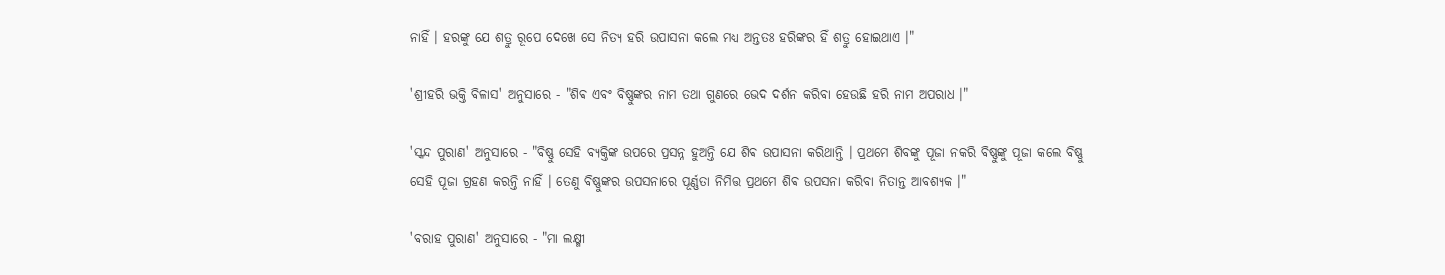ନାହିଁ । ହରଙ୍କୁ ଯେ ଶତ୍ରୁ ରୂପେ ଦେଖେ ସେ ନିତ୍ୟ ହରି ଉପାସନା କଲେ ମଧ୍ୟ ଅନ୍ତତଃ ହରିଙ୍କର ହିଁ ଶତ୍ରୁ ହୋଇଥାଏ ।"

'ଶ୍ରୀହରି ଭକ୍ତି ବିଳାସ' ଅନୁସାରେ - "ଶିଵ ଏବଂ ବିଷ୍ଣୁଙ୍କର ନାମ ତଥା ଗୁଣରେ ଭେଦ ଦର୍ଶନ କରିବା ହେଉଛି ହରି ନାମ ଅପରାଧ ।"

'ସ୍କନ୍ଦ ପୁରାଣ' ଅନୁସାରେ - "ବିଷ୍ଣୁ ସେହି ବ୍ୟକ୍ତିଙ୍କ ଉପରେ ପ୍ରସନ୍ନ ହୁଅନ୍ତି ଯେ ଶିଵ ଉପାସନା କରିଥାନ୍ତି । ପ୍ରଥମେ ଶିବଙ୍କୁ ପୂଜା ନକରି ବିଷ୍ଣୁଙ୍କୁ ପୂଜା କଲେ ବିଷ୍ଣୁ ସେହି ପୂଜା ଗ୍ରହଣ କରନ୍ତି ନାହିଁ । ତେଣୁ ବିଷ୍ଣୁଙ୍କର ଉପସନାରେ ପୂର୍ଣ୍ଣତା ନିମିତ୍ତ ପ୍ରଥମେ ଶିଵ ଉପସନା କରିବା ନିତାନ୍ତ ଆବଶ୍ୟକ ।"

'ବରାହ ପୁରାଣ' ଅନୁସାରେ - "ମା ଲକ୍ଷ୍ମୀ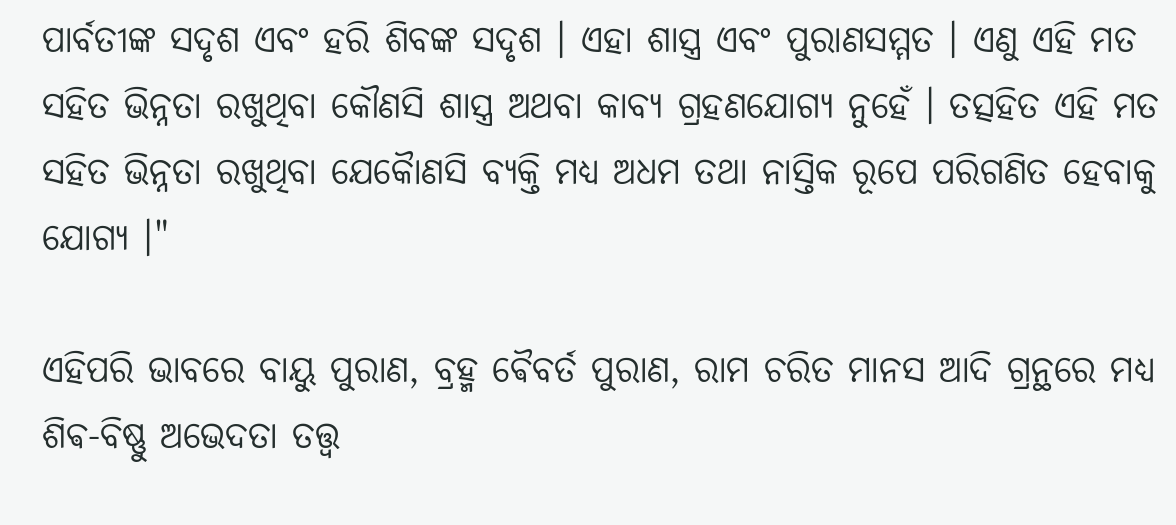ପାର୍ବତୀଙ୍କ ସଦୃଶ ଏବଂ ହରି ଶିବଙ୍କ ସଦୃଶ । ଏହା ଶାସ୍ତ୍ର ଏବଂ ପୁରାଣସମ୍ମତ । ଏଣୁ ଏହି ମତ ସହିତ ଭିନ୍ନତା ରଖୁଥିବା କୌଣସି ଶାସ୍ତ୍ର ଅଥବା କାବ୍ୟ ଗ୍ରହଣଯୋଗ୍ୟ ନୁହେଁ । ତତ୍ସହିତ ଏହି ମତ ସହିତ ଭିନ୍ନତା ରଖୁଥିବା ଯେକୋୖଣସି ବ୍ୟକ୍ତି ମଧ୍ୟ ଅଧମ ତଥା ନାସ୍ତିକ ରୂପେ ପରିଗଣିତ ହେବାକୁ ଯୋଗ୍ୟ ।"

ଏହିପରି ଭାବରେ ବାୟୁ ପୁରାଣ, ବ୍ରହ୍ମ ଵୈବର୍ତ ପୁରାଣ, ରାମ ଚରିତ ମାନସ ଆଦି ଗ୍ରନ୍ଥରେ ମଧ୍ୟ ଶିଵ-ବିଷ୍ଣୁ ଅଭେଦତା ତତ୍ତ୍ୱ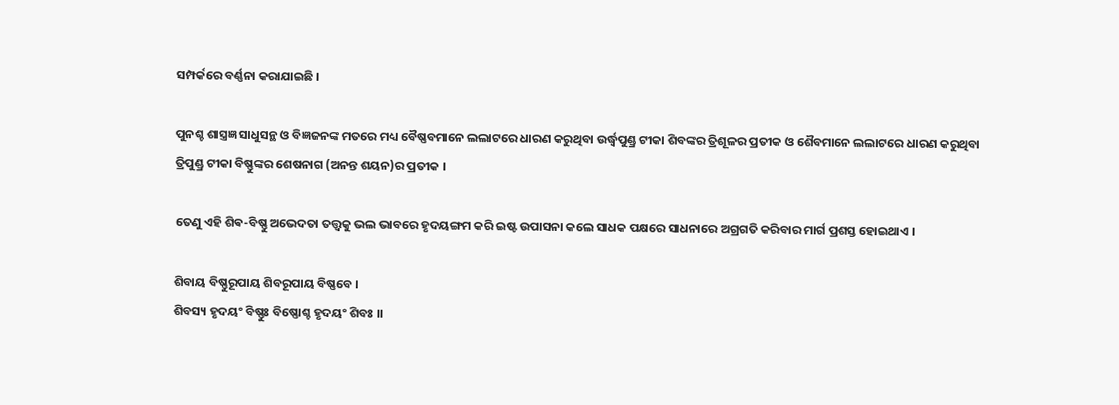ସମ୍ପର୍କରେ ବର୍ଣ୍ଣନା କରାଯାଇଛି ।

ପୁନଶ୍ଚ ଶାସ୍ତ୍ରଜ୍ଞ ସାଧୁସନ୍ଥ ଓ ବିଜ୍ଞଜନଙ୍କ ମତରେ ମଧ୍ୟ ବୈଷ୍ଣବମାନେ ଲଲାଟରେ ଧାରଣ କରୁଥିବା ଉର୍ଦ୍ଧ୍ବପୁଣ୍ଡ୍ର ଟୀକା ଶିବଙ୍କର ତ୍ରିଶୂଳର ପ୍ରତୀକ ଓ ଶୈବମାନେ ଲଲାଟରେ ଧାରଣ କରୁଥିବା ତ୍ରିପୁଣ୍ଡ୍ର ଟୀକା ବିଷ୍ଣୁଙ୍କର ଶେଷନାଗ (ଅନନ୍ତ ଶୟନ)ର ପ୍ରତୀକ ।

ତେଣୁ ଏହି ଶିଵ-ବିଷ୍ଣୁ ଅଭେଦତା ତତ୍ତ୍ୱକୁ ଭଲ ଭାବରେ ହୃଦୟଙ୍ଗମ କରି ଇଷ୍ଟ ଉପାସନା କଲେ ସାଧକ ପକ୍ଷରେ ସାଧନାରେ ଅଗ୍ରଗତି କରିବାର ମାର୍ଗ ପ୍ରଶସ୍ତ ହୋଇଥାଏ ।

ଶିବାୟ ବିଷ୍ଣୁରୂପାୟ ଶିବରୂପାୟ ବିଷ୍ଣବେ ।
ଶିବସ୍ୟ ହୃଦୟଂ ବିଷ୍ଣୁଃ ବିଷ୍ଣୋଶ୍ଚ ହୃଦୟଂ ଶିବଃ ।।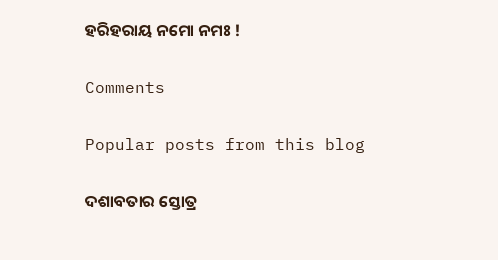ହରିହରାୟ ନମୋ ନମଃ !

Comments

Popular posts from this blog

ଦଶାବତାର ସ୍ତୋତ୍ର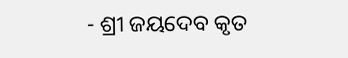- ଶ୍ରୀ ଜୟଦେବ କୃତ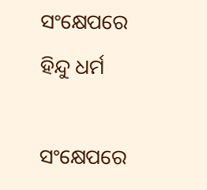ସଂକ୍ଷେପରେ ହିନ୍ଦୁ ଧର୍ମ

ସଂକ୍ଷେପରେ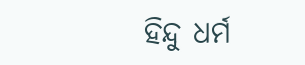ହିନ୍ଦୁ ଧର୍ମ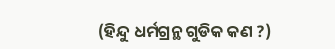(ହିନ୍ଦୁ ଧର୍ମଗ୍ରନ୍ଥ ଗୁଡିକ କଣ ?)